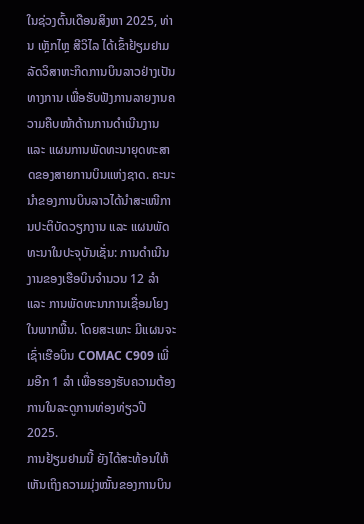ໃນຊ່ວງຕົ້ນເດືອນສິງຫາ 2025, ທ່ານ ເຫຼັກໄຫຼ ສີວິໄລ ໄດ້ເຂົ້າຢ້ຽມຢາມລັດວິສາຫະກິດການບິນລາວຢ່າງເປັນທາງການ ເພື່ອຮັບຟັງການລາຍງານຄວາມຄືບໜ້າດ້ານການດຳເນີນງານ ແລະ ແຜນການພັດທະນາຍຸດທະສາດຂອງສາຍການບິນແຫ່ງຊາດ. ຄະນະນຳຂອງການບິນລາວໄດ້ນຳສະເໜີການປະຕິບັດວຽກງານ ແລະ ແຜນພັດທະນາໃນປະຈຸບັນເຊັ່ນ: ການດຳເນີນງານຂອງເຮືອບິນຈຳນວນ 12 ລຳ ແລະ ການພັດທະນາການເຊື່ອມໂຍງໃນພາກພື້ນ. ໂດຍສະເພາະ ມີແຜນຈະເຊົ່າເຮືອບິນ COMAC C909 ເພີ່ມອີກ 1 ລຳ ເພື່ອຮອງຮັບຄວາມຕ້ອງການໃນລະດູການທ່ອງທ່ຽວປີ 2025.
ການຢ້ຽມຢາມນີ້ ຍັງໄດ້ສະທ້ອນໃຫ້ເຫັນເຖິງຄວາມມຸ່ງໝັ້ນຂອງການບິນ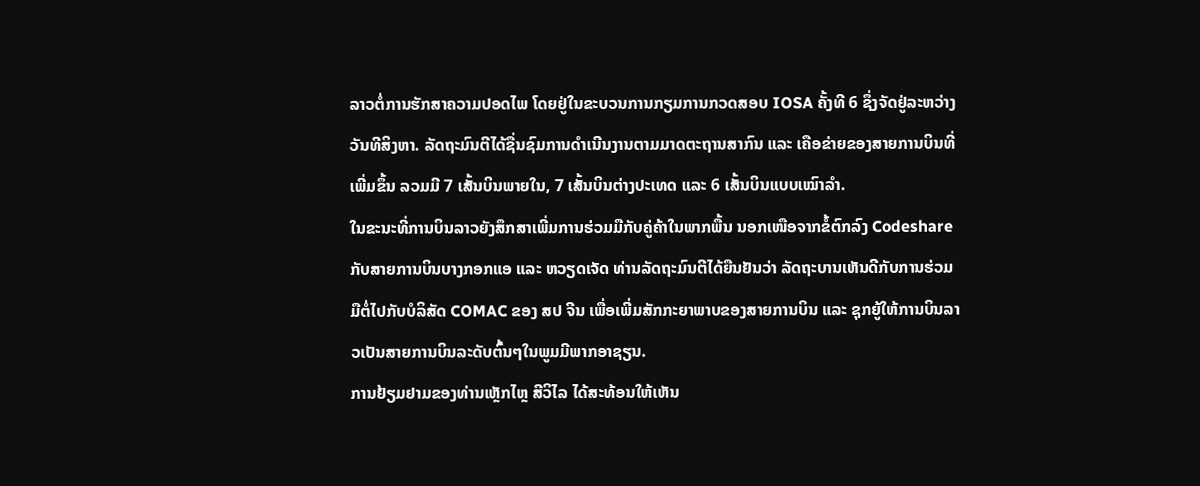ລາວຕໍ່ການຮັກສາຄວາມປອດໄພ ໂດຍຢູ່ໃນຂະບວນການກຽມການກວດສອບ IOSA ຄັ້ງທີ 6 ຊຶ່ງຈັດຢູ່ລະຫວ່າງວັນທີສິງຫາ. ລັດຖະມົນຕີໄດ້ຊື່ນຊົມການດຳເນີນງານຕາມມາດຕະຖານສາກົນ ແລະ ເຄືອຂ່າຍຂອງສາຍການບິນທີ່ເພີ່ມຂຶ້ນ ລວມມີ 7 ເສັ້ນບິນພາຍໃນ, 7 ເສັ້ນບິນຕ່າງປະເທດ ແລະ 6 ເສັ້ນບິນແບບເໝົາລຳ.
ໃນຂະນະທີ່ການບິນລາວຍັງສຶກສາເພີ່ມການຮ່ວມມືກັບຄູ່ຄ້າໃນພາກພື້ນ ນອກເໜືອຈາກຂໍ້ຕົກລົງ Codeshare ກັບສາຍການບິນບາງກອກແອ ແລະ ຫວຽດເຈັດ ທ່ານລັດຖະມົນຕີໄດ້ຍືນຢັນວ່າ ລັດຖະບານເຫັນດີກັບການຮ່ວມມືຕໍ່ໄປກັບບໍລິສັດ COMAC ຂອງ ສປ ຈີນ ເພື່ອເພີ່ມສັກກະຍາພາບຂອງສາຍການບິນ ແລະ ຊຸກຍູ້ໃຫ້ການບິນລາວເປັນສາຍການບິນລະດັບຕົ້ນໆໃນພູມມີພາກອາຊຽນ.
ການຢ້ຽມຢາມຂອງທ່ານເຫຼັກໄຫຼ ສີວິໄລ ໄດ້ສະທ້ອນໃຫ້ເຫັນ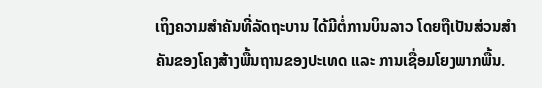ເຖິງຄວາມສຳຄັນທີ່ລັດຖະບານ ໄດ້ມີຕໍ່ການບິນລາວ ໂດຍຖືເປັນສ່ວນສຳຄັນຂອງໂຄງສ້າງພື້ນຖານຂອງປະເທດ ແລະ ການເຊື່ອມໂຍງພາກພື້ນ.